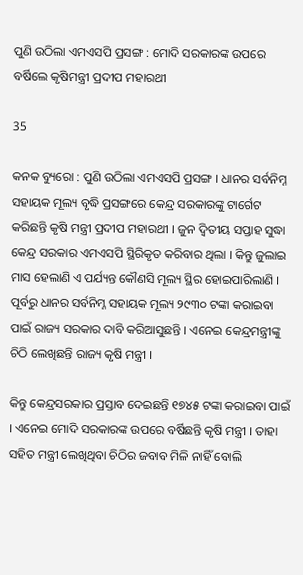ପୁଣି ଉଠିଲା ଏମଏସପି ପ୍ରସଙ୍ଗ : ମୋଦି ସରକାରଙ୍କ ଉପରେ ବର୍ଷିଲେ କୃଷିମନ୍ତ୍ରୀ ପ୍ରଦୀପ ମହାରଥୀ

35

କନକ ବ୍ୟୁରୋ : ପୁଣି ଉଠିଲା ଏମଏସପି ପ୍ରସଙ୍ଗ । ଧାନର ସର୍ବନିମ୍ନ ସହାୟକ ମୂଲ୍ୟ ବୃଦ୍ଧି ପ୍ରସଙ୍ଗରେ କେନ୍ଦ୍ର ସରକାରଙ୍କୁ ଟାର୍ଗେଟ କରିଛନ୍ତି କୃଷି ମନ୍ତ୍ରୀ ପ୍ରଦୀପ ମହାରଥୀ । ଜୁନ ଦ୍ୱିତୀୟ ସପ୍ତାହ ସୁଦ୍ଧା କେନ୍ଦ୍ର ସରକାର ଏମଏସପି ସ୍ଥିରିକୃତ କରିବାର ଥିଲା । କିନ୍ତୁ ଜୁଲାଇ ମାସ ହେଲାଣି ଏ ପର୍ଯ୍ୟନ୍ତ କୌଣସି ମୂଲ୍ୟ ସ୍ଥିର ହୋଇପାରିଲାଣି । ପୂର୍ବରୁ ଧାନର ସର୍ବନିମ୍ନ ସହାୟକ ମୂଲ୍ୟ ୨୯୩୦ ଟଙ୍କା କରାଇବା ପାଇଁ ରାଜ୍ୟ ସରକାର ଦାବି କରିଆସୁଛନ୍ତି । ଏନେଇ କେନ୍ଦ୍ରମନ୍ତ୍ରୀଙ୍କୁ ଚିଠି ଲେଖିଛନ୍ତି ରାଜ୍ୟ କୃଷି ମନ୍ତ୍ରୀ ।

କିନ୍ତୁ କେନ୍ଦ୍ରସରକାର ପ୍ରସ୍ତାବ ଦେଇଛନ୍ତି ୧୭୪୫ ଟଙ୍କା କରାଇବା ପାଇଁ । ଏନେଇ ମୋଦି ସରକାରଙ୍କ ଉପରେ ବର୍ଷିଛନ୍ତି କୃଷି ମନ୍ତ୍ରୀ । ତାହା ସହିତ ମନ୍ତ୍ରୀ ଲେଖିଥିବା ଚିଠିର ଜବାବ ମିଳି ନାହିଁ ବୋଲି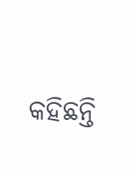କହିଛନ୍ତି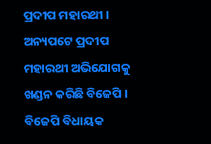ପ୍ରଦୀପ ମହାରଥୀ । ଅନ୍ୟପଟେ ପ୍ରଦୀପ ମହାରଥୀ ଅଭିଯୋଗକୁ ଖଣ୍ଡନ କରିଛି ବିଜେପି । ବିଜେପି ବିଧାୟକ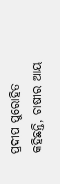ପ୍ରଦୀପ ପୁରୋହିତ କହିଛନ୍ତି, ଚାଷୀର ଆୟ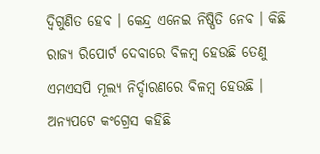ଦ୍ୱିଗୁଣିତ ହେବ । କେନ୍ଦ୍ର ଏନେଇ ନିଷ୍ପିତି ନେବ । କିଛି ରାଜ୍ୟ ରିପୋର୍ଟ ଦେବାରେ ବିଳମ୍ବ ହେଉଛି ତେଣୁ ଏମଏସପି ମୂଲ୍ୟ ନିର୍ଦ୍ଦାରଣରେ ବିଳମ୍ବ ହେଉଛି । ଅନ୍ୟପଟେ କଂଗ୍ରେସ କହିଛି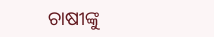ଚାଷୀଙ୍କୁ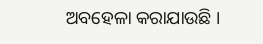ଅବହେଳା କରାଯାଉଛି ।